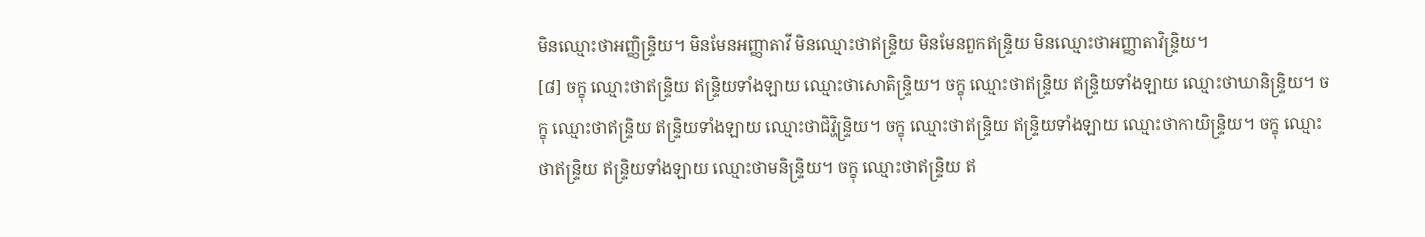មិនឈ្មោះថាអញ្ញិន្ទ្រិយ។ មិនមែនអញ្ញាតាវី មិនឈ្មោះថាឥន្ទ្រិយ មិនមែនពួកឥន្ទ្រិយ មិនឈ្មោះថាអញ្ញាតាវិន្ទ្រិយ។
[៨] ចក្ខុ ឈ្មោះថាឥន្ទ្រិយ ឥន្ទ្រិយទាំងឡាយ ឈ្មោះថាសោតិន្ទ្រិយ។ ចក្ខុ ឈ្មោះថាឥន្ទ្រិយ ឥន្ទ្រិយទាំងឡាយ ឈ្មោះថាឃានិន្ទ្រិយ។ ចក្ខុ ឈ្មោះថាឥន្ទ្រិយ ឥន្ទ្រិយទាំងឡាយ ឈ្មោះថាជិវ្ហិន្ទ្រិយ។ ចក្ខុ ឈ្មោះថាឥន្ទ្រិយ ឥន្ទ្រិយទាំងឡាយ ឈ្មោះថាកាយិន្ទ្រិយ។ ចក្ខុ ឈ្មោះថាឥន្ទ្រិយ ឥន្ទ្រិយទាំងឡាយ ឈ្មោះថាមនិន្ទ្រិយ។ ចក្ខុ ឈ្មោះថាឥន្ទ្រិយ ឥ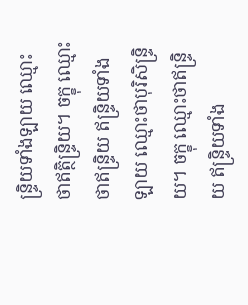ន្ទ្រិយទាំងឡាយ ឈ្មោះថាឥត្ថិន្ទ្រិយ។ ចក្ខុ ឈ្មោះថាឥន្ទ្រិយ ឥន្ទ្រិយទាំងឡាយ ឈ្មោះថាបុរិសិន្ទ្រិយ។ ចក្ខុ ឈ្មោះថាឥន្ទ្រិយ ឥន្ទ្រិយទាំង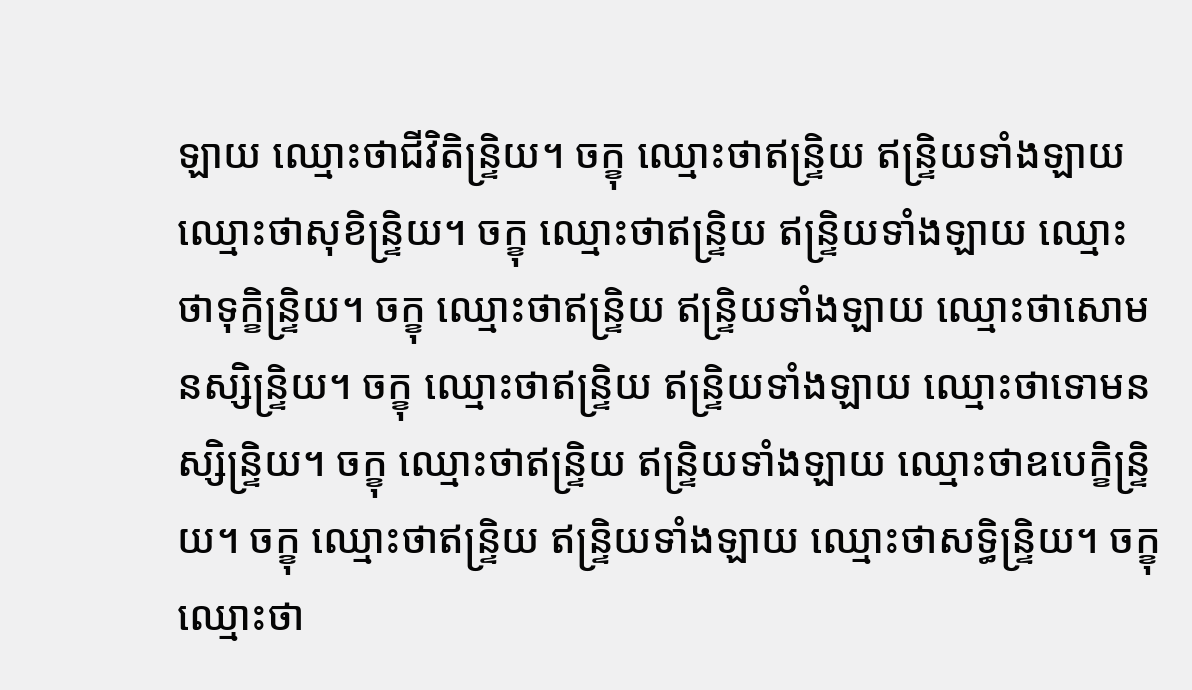ឡាយ ឈ្មោះថាជីវិតិន្ទ្រិយ។ ចក្ខុ ឈ្មោះថាឥន្ទ្រិយ ឥន្ទ្រិយទាំងឡាយ ឈ្មោះថាសុខិន្ទ្រិយ។ ចក្ខុ ឈ្មោះថាឥន្ទ្រិយ ឥន្ទ្រិយទាំងឡាយ ឈ្មោះថាទុក្ខិន្ទ្រិយ។ ចក្ខុ ឈ្មោះថាឥន្ទ្រិយ ឥន្ទ្រិយទាំងឡាយ ឈ្មោះថាសោមនស្សិន្ទ្រិយ។ ចក្ខុ ឈ្មោះថាឥន្ទ្រិយ ឥន្ទ្រិយទាំងឡាយ ឈ្មោះថាទោមនស្សិន្ទ្រិយ។ ចក្ខុ ឈ្មោះថាឥន្ទ្រិយ ឥន្ទ្រិយទាំងឡាយ ឈ្មោះថាឧបេក្ខិន្ទ្រិយ។ ចក្ខុ ឈ្មោះថាឥន្ទ្រិយ ឥន្ទ្រិយទាំងឡាយ ឈ្មោះថាសទ្ធិន្ទ្រិយ។ ចក្ខុ ឈ្មោះថា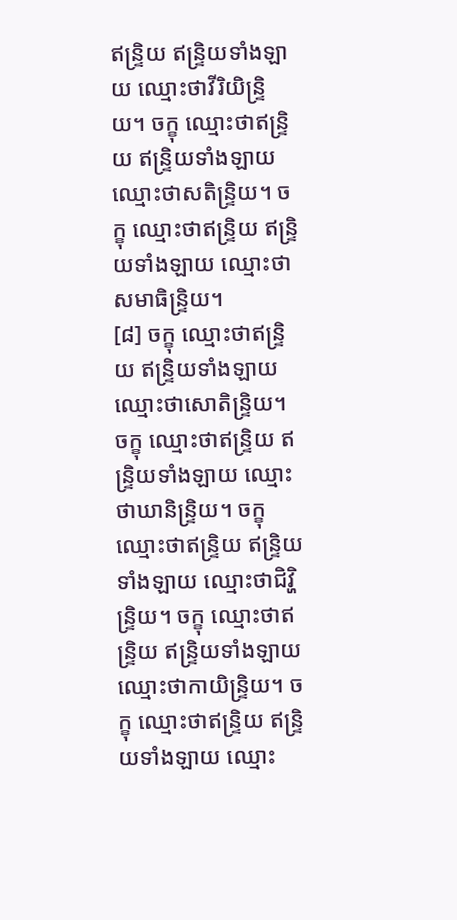ឥន្ទ្រិយ ឥន្ទ្រិយទាំងឡាយ ឈ្មោះថាវីរិយិន្ទ្រិយ។ ចក្ខុ ឈ្មោះថាឥន្ទ្រិយ ឥន្ទ្រិយទាំងឡាយ ឈ្មោះថាសតិន្ទ្រិយ។ ចក្ខុ ឈ្មោះថាឥន្ទ្រិយ ឥន្ទ្រិយទាំងឡាយ ឈ្មោះថាសមាធិន្ទ្រិយ។
[៨] ចក្ខុ ឈ្មោះថាឥន្ទ្រិយ ឥន្ទ្រិយទាំងឡាយ ឈ្មោះថាសោតិន្ទ្រិយ។ ចក្ខុ ឈ្មោះថាឥន្ទ្រិយ ឥន្ទ្រិយទាំងឡាយ ឈ្មោះថាឃានិន្ទ្រិយ។ ចក្ខុ ឈ្មោះថាឥន្ទ្រិយ ឥន្ទ្រិយទាំងឡាយ ឈ្មោះថាជិវ្ហិន្ទ្រិយ។ ចក្ខុ ឈ្មោះថាឥន្ទ្រិយ ឥន្ទ្រិយទាំងឡាយ ឈ្មោះថាកាយិន្ទ្រិយ។ ចក្ខុ ឈ្មោះថាឥន្ទ្រិយ ឥន្ទ្រិយទាំងឡាយ ឈ្មោះ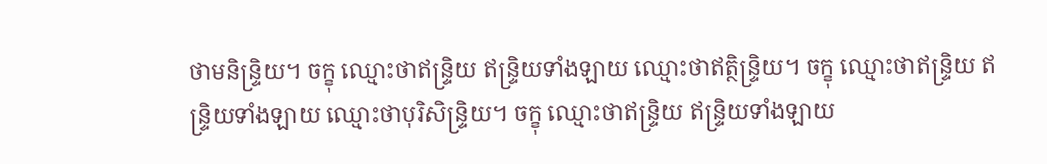ថាមនិន្ទ្រិយ។ ចក្ខុ ឈ្មោះថាឥន្ទ្រិយ ឥន្ទ្រិយទាំងឡាយ ឈ្មោះថាឥត្ថិន្ទ្រិយ។ ចក្ខុ ឈ្មោះថាឥន្ទ្រិយ ឥន្ទ្រិយទាំងឡាយ ឈ្មោះថាបុរិសិន្ទ្រិយ។ ចក្ខុ ឈ្មោះថាឥន្ទ្រិយ ឥន្ទ្រិយទាំងឡាយ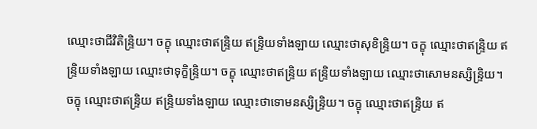ឈ្មោះថាជីវិតិន្ទ្រិយ។ ចក្ខុ ឈ្មោះថាឥន្ទ្រិយ ឥន្ទ្រិយទាំងឡាយ ឈ្មោះថាសុខិន្ទ្រិយ។ ចក្ខុ ឈ្មោះថាឥន្ទ្រិយ ឥន្ទ្រិយទាំងឡាយ ឈ្មោះថាទុក្ខិន្ទ្រិយ។ ចក្ខុ ឈ្មោះថាឥន្ទ្រិយ ឥន្ទ្រិយទាំងឡាយ ឈ្មោះថាសោមនស្សិន្ទ្រិយ។ ចក្ខុ ឈ្មោះថាឥន្ទ្រិយ ឥន្ទ្រិយទាំងឡាយ ឈ្មោះថាទោមនស្សិន្ទ្រិយ។ ចក្ខុ ឈ្មោះថាឥន្ទ្រិយ ឥ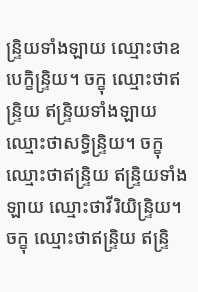ន្ទ្រិយទាំងឡាយ ឈ្មោះថាឧបេក្ខិន្ទ្រិយ។ ចក្ខុ ឈ្មោះថាឥន្ទ្រិយ ឥន្ទ្រិយទាំងឡាយ ឈ្មោះថាសទ្ធិន្ទ្រិយ។ ចក្ខុ ឈ្មោះថាឥន្ទ្រិយ ឥន្ទ្រិយទាំងឡាយ ឈ្មោះថាវីរិយិន្ទ្រិយ។ ចក្ខុ ឈ្មោះថាឥន្ទ្រិយ ឥន្ទ្រិ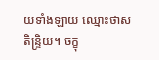យទាំងឡាយ ឈ្មោះថាសតិន្ទ្រិយ។ ចក្ខុ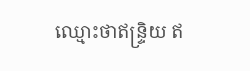ឈ្មោះថាឥន្ទ្រិយ ឥ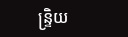ន្ទ្រិយ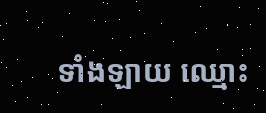ទាំងឡាយ ឈ្មោះ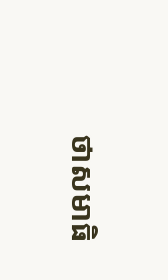ថាសមាធិ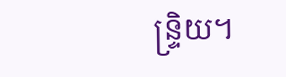ន្ទ្រិយ។